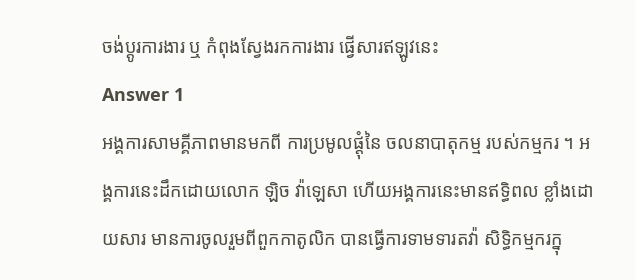ចង់ប្តូរការងារ ឬ កំពុងស្វែងរកការងារ ផ្វើសារឥឡូវនេះ
Answer 1
អង្គការសាមគ្គីភាពមានមកពី ការប្រមូលផ្ដុំនៃ ចលនាបាតុកម្ម របស់កម្មករ ។ អង្គការនេះដឹកដោយលោក ឡិច វ៉ាឡេសា ហើយអង្គការនេះមានឥទ្ធិពល ខ្លាំងដោយសារ មានការចូលរួមពីពួកកាតូលិក បានធ្វើការទាមទារតវ៉ា សិទ្ធិកម្មករក្នុ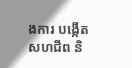ងការ បង្កើតសហជីព និ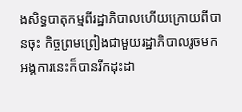ងសិទ្ធបាតុកម្មពីរដ្ឋាភិបាលហើយក្រោយពីបានចុះ កិច្ចព្រមព្រៀងជាមួយរដ្ឋាភិបាលរូចមក អង្គការនេះក៏បានរីកដុះដា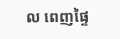ល ពេញផ្ទៃ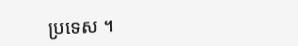ប្រទេស ។